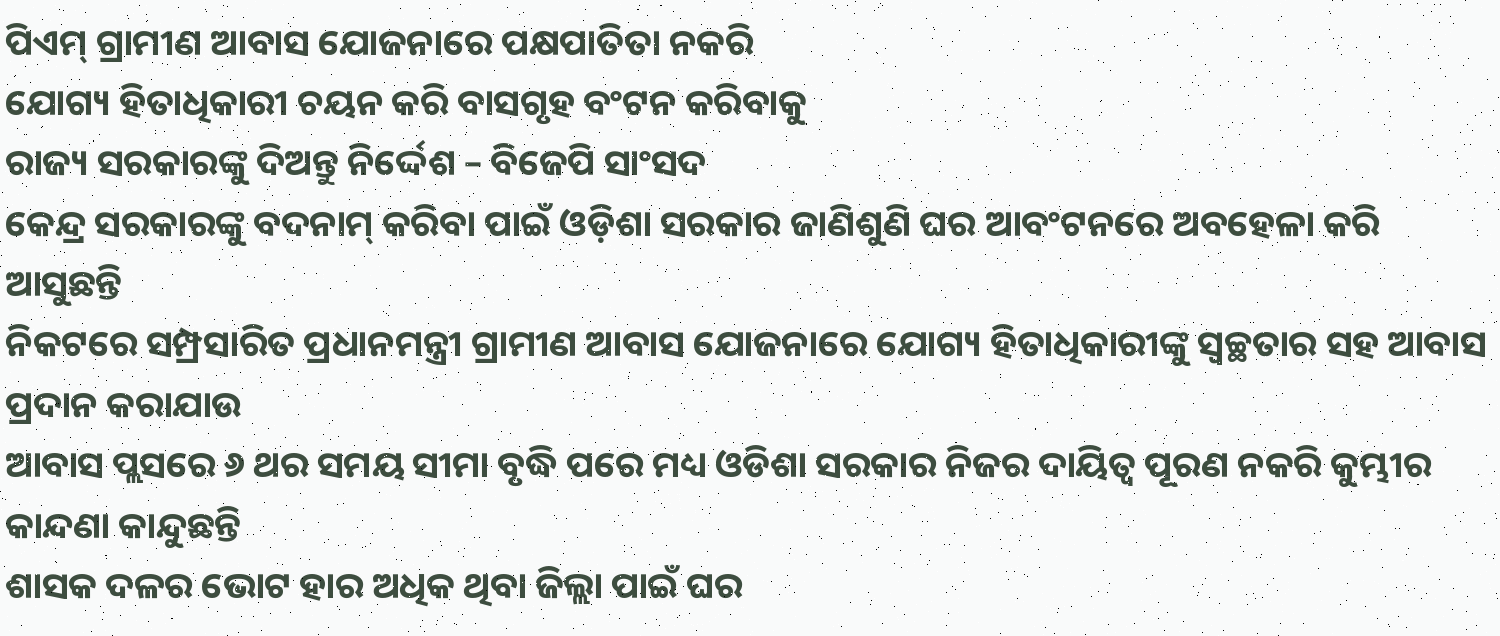ପିଏମ୍ ଗ୍ରାମୀଣ ଆବାସ ଯୋଜନାରେ ପକ୍ଷପାତିତା ନକରି
ଯୋଗ୍ୟ ହିତାଧିକାରୀ ଚୟନ କରି ବାସଗୃହ ବଂଟନ କରିବାକୁ
ରାଜ୍ୟ ସରକାରଙ୍କୁ ଦିଅନ୍ତୁ ନିର୍ଦ୍ଦେଶ – ବିଜେପି ସାଂସଦ
କେନ୍ଦ୍ର ସରକାରଙ୍କୁ ବଦନାମ୍ କରିବା ପାଇଁ ଓଡ଼ିଶା ସରକାର ଜାଣିଶୁଣି ଘର ଆବଂଟନରେ ଅବହେଳା କରି ଆସୁଛନ୍ତି
ନିକଟରେ ସମ୍ପ୍ରସାରିତ ପ୍ରଧାନମନ୍ତ୍ରୀ ଗ୍ରାମୀଣ ଆବାସ ଯୋଜନାରେ ଯୋଗ୍ୟ ହିତାଧିକାରୀଙ୍କୁ ସ୍ୱଚ୍ଛତାର ସହ ଆବାସ ପ୍ରଦାନ କରାଯାଉ
ଆବାସ ପ୍ଲସରେ ୬ ଥର ସମୟ ସୀମା ବୃଦ୍ଧି ପରେ ମଧ୍ୟ ଓଡିଶା ସରକାର ନିଜର ଦାୟିତ୍ୱ ପୂରଣ ନକରି କୁମ୍ଭୀର କାନ୍ଦଣା କାନ୍ଦୁଛନ୍ତି
ଶାସକ ଦଳର ଭୋଟ ହାର ଅଧିକ ଥିବା ଜିଲ୍ଲା ପାଇଁ ଘର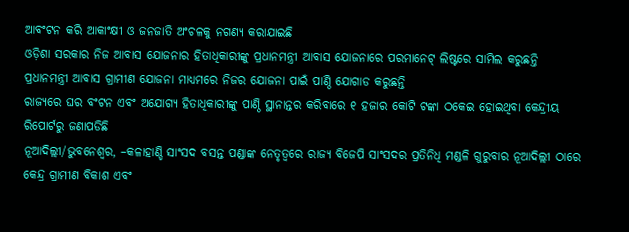ଆବଂଟନ କରି ଆକାଂକ୍ଷୀ ଓ ଜନଜାତି ଅଂଚଳକୁ ନଗଣ୍ୟ କରାଯାଇଛି
ଓଡ଼ିଶା ସରକାର ନିଜ ଆବାସ ଯୋଜନାର ହିତାଧିକାରୀଙ୍କୁ ପ୍ରଧାନମନ୍ତ୍ରୀ ଆବାସ ଯୋଜନାରେ ପରମାନେଟ୍ ଲିଷ୍ଟରେ ସାମିଲ କରୁଛନ୍ତି
ପ୍ରଧାନମନ୍ତ୍ରୀ ଆବାସ ଗ୍ରାମୀଣ ଯୋଜନା ମାଧ୍ୟମରେ ନିଜର ଯୋଜନା ପାଇଁ ପାଣ୍ଠି ଯୋଗାଡ କରୁଛନ୍ତି
ରାଜ୍ୟରେ ଘର ବଂଟନ ଏବଂ ଅଯୋଗ୍ୟ ହିତାଧିକାରୀଙ୍କୁ ପାଣ୍ଠି ସ୍ଥାନାନ୍ତର କରିବାରେ ୧ ହଜାର କୋଟି ଟଙ୍କା ଠକେଇ ହୋଇଥିବା କେନ୍ଦ୍ରୀୟ ରିପୋର୍ଟରୁ ଜଣାପଡିଛି
ନୂଆଦିଲ୍ଲୀ/ଭୁବନେଶ୍ୱର, –କଳାହାଣ୍ଡି ସାଂସଦ ବସନ୍ତ ପଣ୍ଡାଙ୍କ ନେତୃତ୍ୱରେ ରାଜ୍ୟ ବିଜେପି ସାଂସଦର ପ୍ରତିନିଧି ମଣ୍ଡଳି ଗୁରୁବାର ନୂଆଦିଲ୍ଲୀ ଠାରେ କେନ୍ଦ୍ର ଗ୍ରାମୀଣ ବିକାଶ ଏବଂ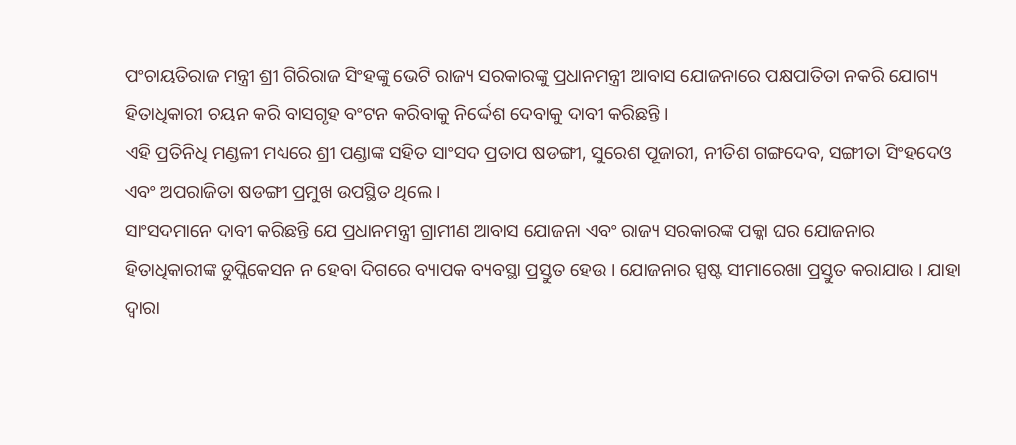ପଂଚାୟତିରାଜ ମନ୍ତ୍ରୀ ଶ୍ରୀ ଗିରିରାଜ ସିଂହଙ୍କୁ ଭେଟି ରାଜ୍ୟ ସରକାରଙ୍କୁ ପ୍ରଧାନମନ୍ତ୍ରୀ ଆବାସ ଯୋଜନାରେ ପକ୍ଷପାତିତା ନକରି ଯୋଗ୍ୟ ହିତାଧିକାରୀ ଚୟନ କରି ବାସଗୃହ ବଂଟନ କରିବାକୁ ନିର୍ଦ୍ଦେଶ ଦେବାକୁ ଦାବୀ କରିଛନ୍ତି ।
ଏହି ପ୍ରତିନିଧି ମଣ୍ଡଳୀ ମଧ୍ୟରେ ଶ୍ରୀ ପଣ୍ଡାଙ୍କ ସହିତ ସାଂସଦ ପ୍ରତାପ ଷଡଙ୍ଗୀ, ସୁରେଶ ପୂଜାରୀ, ନୀତିଶ ଗଙ୍ଗଦେବ, ସଙ୍ଗୀତା ସିଂହଦେଓ ଏବଂ ଅପରାଜିତା ଷଡଙ୍ଗୀ ପ୍ରମୁଖ ଉପସ୍ଥିତ ଥିଲେ ।
ସାଂସଦମାନେ ଦାବୀ କରିଛନ୍ତି ଯେ ପ୍ରଧାନମନ୍ତ୍ରୀ ଗ୍ରାମୀଣ ଆବାସ ଯୋଜନା ଏବଂ ରାଜ୍ୟ ସରକାରଙ୍କ ପକ୍କା ଘର ଯୋଜନାର ହିତାଧିକାରୀଙ୍କ ଡୁପ୍ଲିକେସନ ନ ହେବା ଦିଗରେ ବ୍ୟାପକ ବ୍ୟବସ୍ଥା ପ୍ରସ୍ତୁତ ହେଉ । ଯୋଜନାର ସ୍ପଷ୍ଟ ସୀମାରେଖା ପ୍ରସ୍ତୁତ କରାଯାଉ । ଯାହା ଦ୍ୱାରା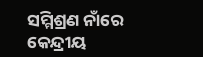ସମ୍ମିଶ୍ରଣ ନାଁରେ କେନ୍ଦ୍ରୀୟ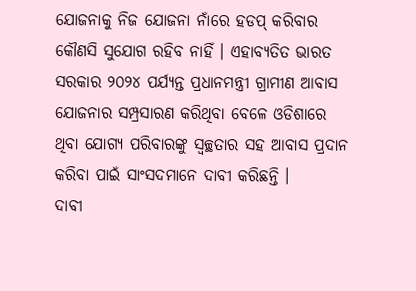ଯୋଜନାକୁ ନିଜ ଯୋଜନା ନାଁରେ ହଡପ୍ କରିବାର କୌଣସି ସୁଯୋଗ ରହିବ ନାହିଁ । ଏହାବ୍ୟତିତ ଭାରତ ସରକାର ୨୦୨୪ ପର୍ଯ୍ୟନ୍ତ ପ୍ରଧାନମନ୍ତ୍ରୀ ଗ୍ରାମୀଣ ଆବାସ ଯୋଜନାର ସମ୍ପ୍ରସାରଣ କରିଥିବା ବେଳେ ଓଡିଶାରେ ଥିବା ଯୋଗ୍ୟ ପରିବାରଙ୍କୁ ସ୍ୱଚ୍ଛତାର ସହ ଆବାସ ପ୍ରଦାନ କରିବା ପାଇଁ ସାଂସଦମାନେ ଦାବୀ କରିଛନ୍ତି ।
ଦାବୀ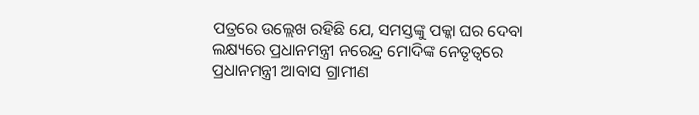ପତ୍ରରେ ଉଲ୍ଲେଖ ରହିଛି ଯେ, ସମସ୍ତଙ୍କୁ ପକ୍କା ଘର ଦେବା ଲକ୍ଷ୍ୟରେ ପ୍ରଧାନମନ୍ତ୍ରୀ ନରେନ୍ଦ୍ର ମୋଦିଙ୍କ ନେତୃତ୍ୱରେ ପ୍ରଧାନମନ୍ତ୍ରୀ ଆବାସ ଗ୍ରାମୀଣ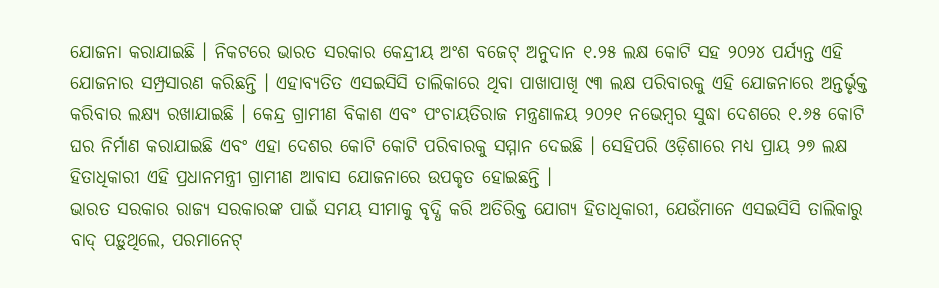ଯୋଜନା କରାଯାଇଛି । ନିକଟରେ ଭାରତ ସରକାର କେନ୍ଦ୍ରୀୟ ଅଂଶ ବଜେଟ୍ ଅନୁଦାନ ୧.୨୫ ଲକ୍ଷ କୋଟି ସହ ୨୦୨୪ ପର୍ଯ୍ୟନ୍ତ ଏହି ଯୋଜନାର ସମ୍ପ୍ରସାରଣ କରିଛନ୍ତି । ଏହାବ୍ୟତିତ ଏସଇସିସି ତାଲିକାରେ ଥିବା ପାଖାପାଖି ୯୩ ଲକ୍ଷ ପରିବାରକୁ ଏହି ଯୋଜନାରେ ଅନ୍ତର୍ଭୃକ୍ତ କରିବାର ଲକ୍ଷ୍ୟ ରଖାଯାଇଛି । କେନ୍ଦ୍ର ଗ୍ରାମୀଣ ବିକାଶ ଏବଂ ପଂଚାୟତିରାଜ ମନ୍ତ୍ରଣାଳୟ ୨୦୨୧ ନଭେମ୍ବର ସୁଦ୍ଧା ଦେଶରେ ୧.୬୫ କୋଟି ଘର ନିର୍ମାଣ କରାଯାଇଛି ଏବଂ ଏହା ଦେଶର କୋଟି କୋଟି ପରିବାରକୁ ସମ୍ମାନ ଦେଇଛି । ସେହିପରି ଓଡ଼ିଶାରେ ମଧ୍ୟ ପ୍ରାୟ ୨୭ ଲକ୍ଷ ହିତାଧିକାରୀ ଏହି ପ୍ରଧାନମନ୍ତ୍ରୀ ଗ୍ରାମୀଣ ଆବାସ ଯୋଜନାରେ ଉପକୃତ ହୋଇଛନ୍ତି ।
ଭାରତ ସରକାର ରାଜ୍ୟ ସରକାରଙ୍କ ପାଇଁ ସମୟ ସୀମାକୁ ବୃଦ୍ଧି କରି ଅତିରିକ୍ତ ଯୋଗ୍ୟ ହିତାଧିକାରୀ, ଯେଉଁମାନେ ଏସଇସିସି ତାଲିକାରୁ ବାଦ୍ ପଡ଼ୁଥିଲେ, ପରମାନେଟ୍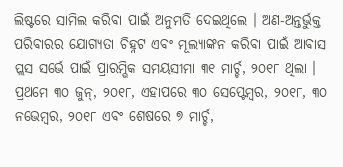ଲିଷ୍ଟରେ ସାମିଲ କରିବା ପାଇଁ ଅନୁମତି ଦେଇଥିଲେ । ଅଣ-ଅନ୍ତର୍ଭୁକ୍ତ ପରିବାରର ଯୋଗ୍ୟତା ଚିହ୍ନଟ ଏବଂ ମୂଲ୍ୟାଙ୍କନ କରିବା ପାଇଁ ଆବାସ ପ୍ଲସ ସର୍ଭେ ପାଇଁ ପ୍ରାରମ୍ଭିକ ସମୟସୀମା ୩୧ ମାର୍ଚ୍ଚ, ୨୦୧୮ ଥିଲା । ପ୍ରଥମେ ୩୦ ଜୁନ୍, ୨୦୧୮, ଏହାପରେ ୩୦ ସେପ୍ଟେମ୍ବର, ୨୦୧୮, ୩୦ ନଭେମ୍ବର, ୨୦୧୮ ଏବଂ ଶେଷରେ ୭ ମାର୍ଚ୍ଚ,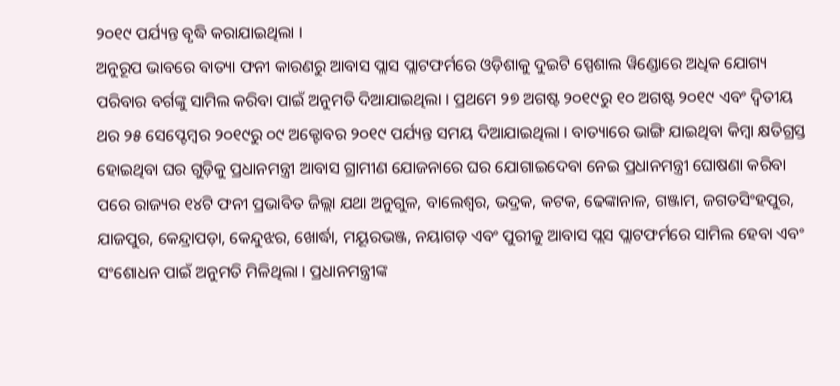୨୦୧୯ ପର୍ଯ୍ୟନ୍ତ ବୃଦ୍ଧି କରାଯାଇଥିଲା ।
ଅନୁରୂପ ଭାବରେ ବାତ୍ୟା ଫନୀ କାରଣରୁ ଆବାସ ପ୍ଲାସ ପ୍ଲାଟଫର୍ମରେ ଓଡ଼ିଶାକୁ ଦୁଇଟି ସ୍ପେଶାଲ ୱିଣ୍ଡୋରେ ଅଧିକ ଯୋଗ୍ୟ ପରିବାର ବର୍ଗଙ୍କୁ ସାମିଲ କରିବା ପାଇଁ ଅନୁମତି ଦିଆଯାଇଥିଲା । ପ୍ରଥମେ ୨୭ ଅଗଷ୍ଟ ୨୦୧୯ରୁ ୧୦ ଅଗଷ୍ଟ ୨୦୧୯ ଏବଂ ଦ୍ୱିତୀୟ ଥର ୨୫ ସେପ୍ଟେମ୍ବର ୨୦୧୯ରୁ ୦୯ ଅକ୍ଟୋବର ୨୦୧୯ ପର୍ଯ୍ୟନ୍ତ ସମୟ ଦିଆଯାଇଥିଲା । ବାତ୍ୟାରେ ଭାଙ୍ଗି ଯାଇଥିବା କିମ୍ବା କ୍ଷତିଗ୍ରସ୍ତ ହୋଇଥିବା ଘର ଗୁଡ଼ିକୁ ପ୍ରଧାନମନ୍ତ୍ରୀ ଆବାସ ଗ୍ରାମୀଣ ଯୋଜନାରେ ଘର ଯୋଗାଇଦେବା ନେଇ ପ୍ରଧାନମନ୍ତ୍ରୀ ଘୋଷଣା କରିବା ପରେ ରାଜ୍ୟର ୧୪ଟି ଫନୀ ପ୍ରଭାବିତ ଜିଲ୍ଲା ଯଥା ଅନୁଗୁଳ, ବାଲେଶ୍ୱର, ଭଦ୍ରକ, କଟକ, ଢେଙ୍କାନାଳ, ଗଞ୍ଜାମ, ଜଗତସିଂହପୁର, ଯାଜପୁର, କେନ୍ଦ୍ରାପଡ଼ା, କେନ୍ଦୁଝର, ଖୋର୍ଦ୍ଧା, ମୟୂରଭଞ୍ଜ, ନୟାଗଡ଼ ଏବଂ ପୁରୀକୁ ଆବାସ ପ୍ଲସ ପ୍ଲାଟଫର୍ମରେ ସାମିଲ ହେବା ଏବଂ ସଂଶୋଧନ ପାଇଁ ଅନୁମତି ମିଳିଥିଲା । ପ୍ରଧାନମନ୍ତ୍ରୀଙ୍କ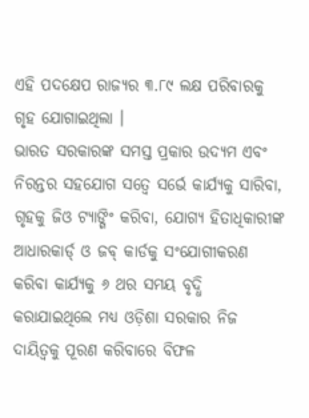ଏହି ପଦକ୍ଷେପ ରାଜ୍ୟର ୩.୮୯ ଲକ୍ଷ ପରିବାରକୁ ଗୃହ ଯୋଗାଇଥିଲା ।
ଭାରତ ସରକାରଙ୍କ ସମସ୍ତ ପ୍ରକାର ଉଦ୍ୟମ ଏବଂ ନିରନ୍ତର ସହଯୋଗ ସତ୍ୱେ ସର୍ଭେ କାର୍ଯ୍ୟକୁ ସାରିବା, ଗୃହକୁ ଜିଓ ଟ୍ୟାଙ୍ଗିଂ କରିବା, ଯୋଗ୍ୟ ହିତାଧିକାରୀଙ୍କ ଆଧାରକାର୍ଡ୍ ଓ ଜବ୍ କାର୍ଡକୁ ସଂଯୋଗୀକରଣ କରିବା କାର୍ଯ୍ୟକୁ ୬ ଥର ସମୟ ବୃଦ୍ଧି କରାଯାଇଥିଲେ ମଧ୍ୟ ଓଡ଼ିଶା ସରକାର ନିଜ ଦାୟିତ୍ୱକୁ ପୂରଣ କରିବାରେ ବିଫଳ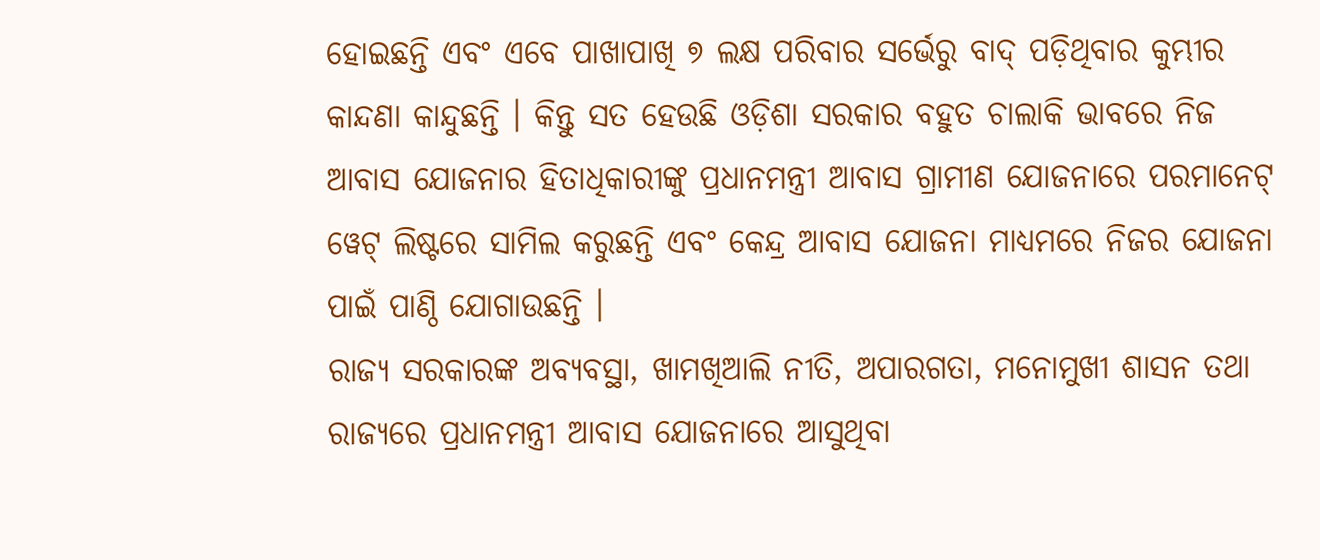ହୋଇଛନ୍ତି ଏବଂ ଏବେ ପାଖାପାଖି ୭ ଲକ୍ଷ ପରିବାର ସର୍ଭେରୁ ବାଦ୍ ପଡ଼ିଥିବାର କୁମ୍ଭୀର କାନ୍ଦଣା କାନ୍ଦୁଛନ୍ତି । କିନ୍ତୁ ସତ ହେଉଛି ଓଡ଼ିଶା ସରକାର ବହୁତ ଚାଲାକି ଭାବରେ ନିଜ ଆବାସ ଯୋଜନାର ହିତାଧିକାରୀଙ୍କୁ ପ୍ରଧାନମନ୍ତ୍ରୀ ଆବାସ ଗ୍ରାମୀଣ ଯୋଜନାରେ ପରମାନେଟ୍ ୱେଟ୍ ଲିଷ୍ଟରେ ସାମିଲ କରୁଛନ୍ତି ଏବଂ କେନ୍ଦ୍ର ଆବାସ ଯୋଜନା ମାଧ୍ୟମରେ ନିଜର ଯୋଜନା ପାଇଁ ପାଣ୍ଠି ଯୋଗାଉଛନ୍ତି ।
ରାଜ୍ୟ ସରକାରଙ୍କ ଅବ୍ୟବସ୍ଥା, ଖାମଖିଆଲି ନୀତି, ଅପାରଗତା, ମନୋମୁଖୀ ଶାସନ ତଥା ରାଜ୍ୟରେ ପ୍ରଧାନମନ୍ତ୍ରୀ ଆବାସ ଯୋଜନାରେ ଆସୁଥିବା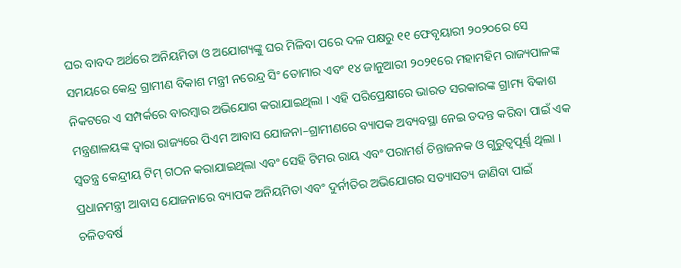ଘର ବାବଦ ଅର୍ଥରେ ଅନିୟମିତା ଓ ଅଯୋଗ୍ୟଙ୍କୁ ଘର ମିଳିବା ପରେ ଦଳ ପକ୍ଷରୁ ୧୧ ଫେବୃୟାରୀ ୨୦୨୦ରେ ସେ ସମୟରେ କେନ୍ଦ୍ର ଗ୍ରାମୀଣ ବିକାଶ ମନ୍ତ୍ରୀ ନରେନ୍ଦ୍ର ସିଂ ତୋମାର ଏବଂ ୧୪ ଜାନୁଆରୀ ୨୦୨୧ରେ ମହାମହିମ ରାଜ୍ୟପାଳଙ୍କ ନିକଟରେ ଏ ସମ୍ପର୍କରେ ବାରମ୍ବାର ଅଭିଯୋଗ କରାଯାଇଥିଲା । ଏହି ପରିପ୍ରେକ୍ଷୀରେ ଭାରତ ସରକାରଙ୍କ ଗ୍ରାମ୍ୟ ବିକାଶ ମନ୍ତ୍ରଣାଳୟଙ୍କ ଦ୍ୱାରା ରାଜ୍ୟରେ ପିଏମ ଆବାସ ଯୋଜନା–ଗ୍ରାମୀଣରେ ବ୍ୟାପକ ଅବ୍ୟବସ୍ଥା ନେଇ ତଦନ୍ତ କରିବା ପାଇଁ ଏକ ସ୍ୱତନ୍ତ୍ର କେନ୍ଦ୍ରୀୟ ଟିମ୍ ଗଠନ କରାଯାଇଥିଲା ଏବଂ ସେହି ଟିମର ରାୟ ଏବଂ ପରାମର୍ଶ ଚିନ୍ତାଜନକ ଓ ଗୁରୁତ୍ୱପୂର୍ଣ୍ଣ ଥିଲା ।
ପ୍ରଧାନମନ୍ତ୍ରୀ ଆବାସ ଯୋଜନାରେ ବ୍ୟାପକ ଅନିୟମିତା ଏବଂ ଦୁର୍ନୀତିର ଅଭିଯୋଗର ସତ୍ୟାସତ୍ୟ ଜାଣିବା ପାଇଁ ଚଳିତବର୍ଷ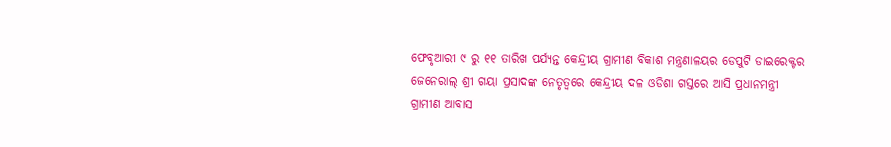ଫେବୃଆରୀ ୯ ରୁ ୧୧ ତାରିଖ ପର୍ଯ୍ୟନ୍ତ କେନ୍ଦ୍ରୀୟ ଗ୍ରାମୀଣ ବିକାଶ ମନ୍ତ୍ରଣାଳୟର ଡେପୁଟି ଡାଇରେକ୍ଟର ଜେନେରାଲ୍ ଶ୍ରୀ ଗୟା ପ୍ରସାଦଙ୍କ ନେତୃତ୍ୱରେ କେନ୍ଦ୍ରୀୟ ଦଳ ଓଡିଶା ଗସ୍ତରେ ଆସି ପ୍ରଧାନମନ୍ତ୍ରୀ ଗ୍ରାମୀଣ ଆବାସ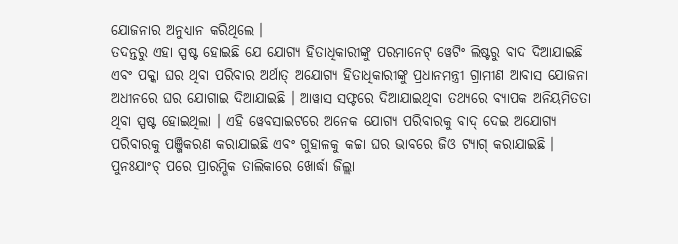ଯୋଜନାର ଅନୁଧ୍ୟାନ କରିଥିଲେ ।
ତଦନ୍ତରୁ ଏହା ସ୍ପଷ୍ଟ ହୋଇଛି ଯେ ଯୋଗ୍ୟ ହିତାଧିକାରୀଙ୍କୁ ପରମାନେଟ୍ ୱେଟିଂ ଲିଷ୍ଟରୁ ବାଦ ଦିଆଯାଇଛି ଏବଂ ପକ୍କା ଘର ଥିବା ପରିବାର ଅର୍ଥାତ୍ ଅଯୋଗ୍ୟ ହିତାଧିକାରୀଙ୍କୁ ପ୍ରଧାନମନ୍ତ୍ରୀ ଗ୍ରାମୀଣ ଆବାସ ଯୋଜନା ଅଧୀନରେ ଘର ଯୋଗାଇ ଦିଆଯାଇଛି । ଆୱାସ ସଫ୍ଟରେ ଦିଆଯାଇଥିବା ତଥ୍ୟରେ ବ୍ୟାପକ ଅନିୟମିତତା ଥିବା ସ୍ପଷ୍ଟ ହୋଇଥିଲା । ଏହି ୱେବସାଇଟରେ ଅନେକ ଯୋଗ୍ୟ ପରିବାରକୁ ବାଦ୍ ଦେଇ ଅଯୋଗ୍ୟ ପରିବାରକୁ ପଞ୍ଜିକରଣ କରାଯାଇଛି ଏବଂ ଗୁହାଳକୁ କଚ୍ଚା ଘର ଭାବରେ ଜିଓ ଟ୍ୟାଗ୍ କରାଯାଇଛି । ପୁନଃଯାଂଚ୍ ପରେ ପ୍ରାରମ୍ଭିକ ତାଲିକାରେ ଖୋର୍ଦ୍ଧା ଜିଲ୍ଲା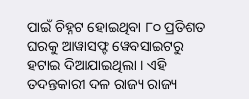ପାଇଁ ଚିହ୍ନଟ ହୋଇଥିବା ୮୦ ପ୍ରତିଶତ ଘରକୁ ଆୱାସଫ୍ଟ ୱେବସାଇଟରୁ ହଟାଇ ଦିଆଯାଇଥିଲା । ଏହି ତଦନ୍ତକାରୀ ଦଳ ରାଜ୍ୟ ରାଜ୍ୟ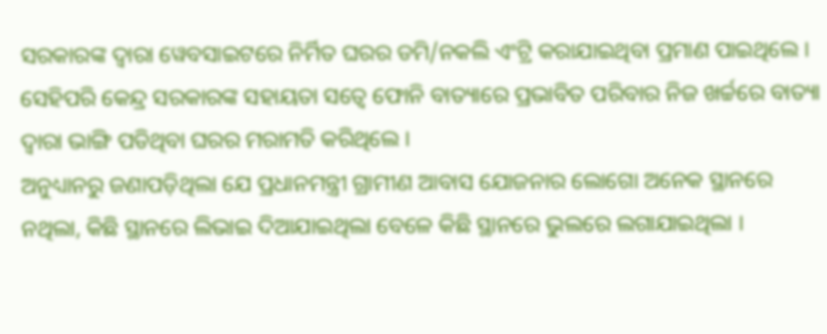ସରକାରଙ୍କ ଦ୍ୱାରା ୱେବସାଇଟରେ ନିର୍ମିତ ଘରର ଡମି/ନକଲି ଏଂଟ୍ରି କରାଯାଇଥିବା ପ୍ରମାଣ ପାଇଥିଲେ । ସେହିପରି କେନ୍ଦ୍ର ସରକାରଙ୍କ ସହାୟତା ସତ୍ୱେ ଫୋନି ବାତ୍ୟାରେ ପ୍ରଭାବିତ ପରିବାର ନିଜ ଖର୍ଚ୍ଚରେ ବାତ୍ୟା ଦ୍ୱାରା ଭାଙ୍ଗି ପଡିଥିବା ଘରର ମରାମତି କରିଥିଲେ ।
ଅନୁଧ୍ୟାନରୁ ଜଣାପଡ଼ିଥିଲା ଯେ ପ୍ରଧାନମନ୍ତ୍ରୀ ଗ୍ରାମୀଣ ଆବାସ ଯୋଜନାର ଲୋଗୋ ଅନେକ ସ୍ଥାନରେ ନଥିଲା, କିଛି ସ୍ଥାନରେ ଲିଭାଇ ଦିଆଯାଇଥିଲା ବେଳେ କିଛି ସ୍ଥାନରେ ଭୁଲରେ ଲଗାଯାଇଥିଲା ।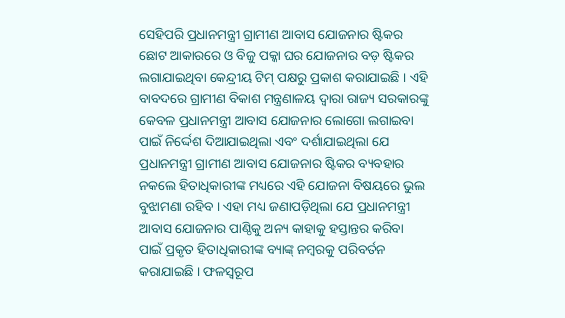ସେହିପରି ପ୍ରଧାନମନ୍ତ୍ରୀ ଗ୍ରାମୀଣ ଆବାସ ଯୋଜନାର ଷ୍ଟିକର ଛୋଟ ଆକାରରେ ଓ ବିଜୁ ପକ୍କା ଘର ଯୋଜନାର ବଡ଼ ଷ୍ଟିକର ଲଗାଯାଇଥିବା କେନ୍ଦ୍ରୀୟ ଟିମ୍ ପକ୍ଷରୁ ପ୍ରକାଶ କରାଯାଇଛି । ଏହି ବାବଦରେ ଗ୍ରାମୀଣ ବିକାଶ ମନ୍ତ୍ରଣାଳୟ ଦ୍ୱାରା ରାଜ୍ୟ ସରକାରଙ୍କୁ କେବଳ ପ୍ରଧାନମନ୍ତ୍ରୀ ଆବାସ ଯୋଜନାର ଲୋଗୋ ଲଗାଇବା ପାଇଁ ନିର୍ଦ୍ଦେଶ ଦିଆଯାଇଥିଲା ଏବଂ ଦର୍ଶାଯାଇଥିଲା ଯେ ପ୍ରଧାନମନ୍ତ୍ରୀ ଗ୍ରାମୀଣ ଆବାସ ଯୋଜନାର ଷ୍ଟିକର ବ୍ୟବହାର ନକଲେ ହିତାଧିକାରୀଙ୍କ ମଧ୍ୟରେ ଏହି ଯୋଜନା ବିଷୟରେ ଭୁଲ ବୁଝାମଣା ରହିବ । ଏହା ମଧ୍ୟ ଜଣାପଡ଼ିଥିଲା ଯେ ପ୍ରଧାନମନ୍ତ୍ରୀ ଆବାସ ଯୋଜନାର ପାଣ୍ଠିକୁ ଅନ୍ୟ କାହାକୁ ହସ୍ତାନ୍ତର କରିବା ପାଇଁ ପ୍ରକୃତ ହିତାଧିକାରୀଙ୍କ ବ୍ୟାଙ୍କ୍ ନମ୍ବରକୁ ପରିବର୍ତନ କରାଯାଇଛି । ଫଳସ୍ୱରୂପ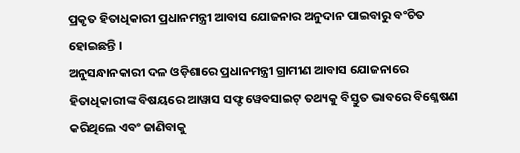ପ୍ରକୃତ ହିତାଧିକାରୀ ପ୍ରଧାନମନ୍ତ୍ରୀ ଆବାସ ଯୋଜନାର ଅନୁଦାନ ପାଇବାରୁ ବଂଚିତ ହୋଇଛନ୍ତି ।
ଅନୁସନ୍ଧାନକାରୀ ଦଳ ଓଡ଼ିଶାରେ ପ୍ରଧାନମନ୍ତ୍ରୀ ଗ୍ରାମୀଣ ଆବାସ ଯୋଜନାରେ ହିତାଧିକାରୀଙ୍କ ବିଷୟରେ ଆୱାସ ସଫ୍ଟ ୱେବସାଇଟ୍ ତଥ୍ୟକୁ ବିସ୍ତୁତ ଭାବରେ ବିଶ୍ଳେଷଣ କରିଥିଲେ ଏବଂ ଜାଣିବାକୁ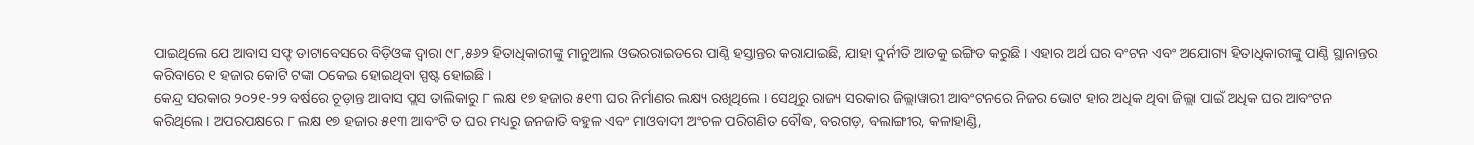ପାଇଥିଲେ ଯେ ଆବାସ ସଫ୍ଟ ଡାଟାବେସରେ ବିଡ଼ିଓଙ୍କ ଦ୍ୱାରା ୯୮,୫୬୨ ହିତାଧିକାରୀଙ୍କୁ ମାନୁଆଲ ଓଭରରାଇଡରେ ପାଣ୍ଠି ହସ୍ତାନ୍ତର କରାଯାଇଛି, ଯାହା ଦୁର୍ନୀତି ଆଡକୁ ଇଙ୍ଗିତ କରୁଛି । ଏହାର ଅର୍ଥ ଘର ବଂଟନ ଏବଂ ଅଯୋଗ୍ୟ ହିତାଧିକାରୀଙ୍କୁ ପାଣ୍ଠି ସ୍ଥାନାନ୍ତର କରିବାରେ ୧ ହଜାର କୋଟି ଟଙ୍କା ଠକେଇ ହୋଇଥିବା ସ୍ପଷ୍ଟ ହୋଇଛି ।
କେନ୍ଦ୍ର ସରକାର ୨୦୨୧-୨୨ ବର୍ଷରେ ଚୂଡ଼ାନ୍ତ ଆବାସ ପ୍ଲସ ତାଲିକାରୁ ୮ ଲକ୍ଷ ୧୭ ହଜାର ୫୧୩ ଘର ନିର୍ମାଣର ଲକ୍ଷ୍ୟ ରଖିଥିଲେ । ସେଥିରୁ ରାଜ୍ୟ ସରକାର ଜିଲ୍ଲାୱାରୀ ଆବଂଟନରେ ନିଜର ଭୋଟ ହାର ଅଧିକ ଥିବା ଜିଲ୍ଲା ପାଇଁ ଅଧିକ ଘର ଆବଂଟନ କରିଥିଲେ । ଅପରପକ୍ଷରେ ୮ ଲକ୍ଷ ୧୭ ହଜାର ୫୧୩ ଆବଂଟି ତ ଘର ମଧ୍ୟରୁ ଜନଜାତି ବହୁଳ ଏବଂ ମାଓବାଦୀ ଅଂଚଳ ପରିଗଣିତ ବୌଦ୍ଧ, ବରଗଡ଼, ବଲାଙ୍ଗୀର, କଳାହାଣ୍ଡି,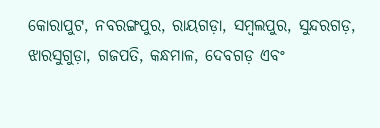କୋରାପୁଟ, ନବରଙ୍ଗପୁର, ରାୟଗଡ଼ା, ସମ୍ବଲପୁର, ସୁନ୍ଦରଗଡ଼, ଝାରସୁଗୁଡ଼ା, ଗଜପତି, କନ୍ଧମାଳ, ଦେବଗଡ଼ ଏବଂ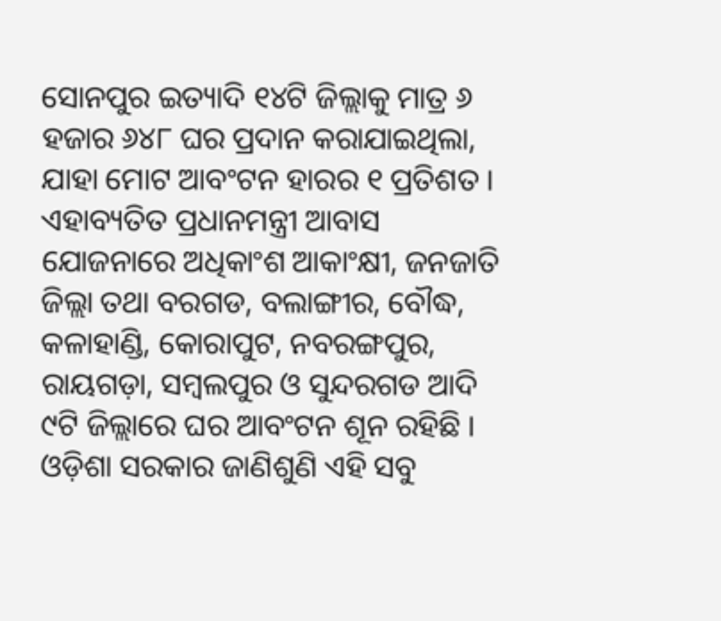ସୋନପୁର ଇତ୍ୟାଦି ୧୪ଟି ଜିଲ୍ଲାକୁ ମାତ୍ର ୬ ହଜାର ୬୪୮ ଘର ପ୍ରଦାନ କରାଯାଇଥିଲା, ଯାହା ମୋଟ ଆବଂଟନ ହାରର ୧ ପ୍ରତିଶତ । ଏହାବ୍ୟତିତ ପ୍ରଧାନମନ୍ତ୍ରୀ ଆବାସ ଯୋଜନାରେ ଅଧିକାଂଶ ଆକାଂକ୍ଷୀ, ଜନଜାତି ଜିଲ୍ଲା ତଥା ବରଗଡ, ବଲାଙ୍ଗୀର, ବୌଦ୍ଧ, କଳାହାଣ୍ଡି, କୋରାପୁଟ, ନବରଙ୍ଗପୁର, ରାୟଗଡ଼ା, ସମ୍ବଲପୁର ଓ ସୁନ୍ଦରଗଡ ଆଦି ୯ଟି ଜିଲ୍ଲାରେ ଘର ଆବଂଟନ ଶୂନ ରହିଛି । ଓଡ଼ିଶା ସରକାର ଜାଣିଶୁଣି ଏହି ସବୁ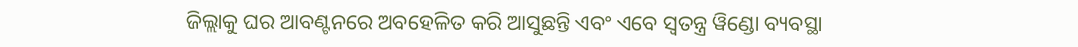ଜିଲ୍ଲାକୁ ଘର ଆବଣ୍ଟନରେ ଅବହେଳିତ କରି ଆସୁଛନ୍ତି ଏବଂ ଏବେ ସ୍ୱତନ୍ତ୍ର ୱିଣ୍ଡୋ ବ୍ୟବସ୍ଥା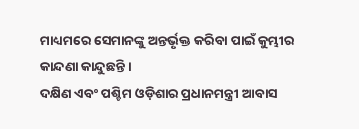ମାଧ୍ୟମରେ ସେମାନଙ୍କୁ ଅନ୍ତର୍ଭୃକ୍ତ କରିବା ପାଇଁ କୁମ୍ଭୀର କାନ୍ଦଣା କାନ୍ଦୁଛନ୍ତି ।
ଦକ୍ଷିଣ ଏବଂ ପଶ୍ଚିମ ଓଡ଼ିଶାର ପ୍ରଧାନମନ୍ତ୍ରୀ ଆବାସ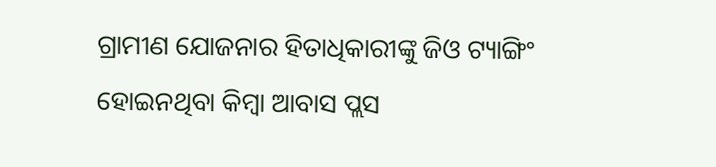ଗ୍ରାମୀଣ ଯୋଜନାର ହିତାଧିକାରୀଙ୍କୁ ଜିଓ ଟ୍ୟାଙ୍ଗିଂ ହୋଇନଥିବା କିମ୍ବା ଆବାସ ପ୍ଲସ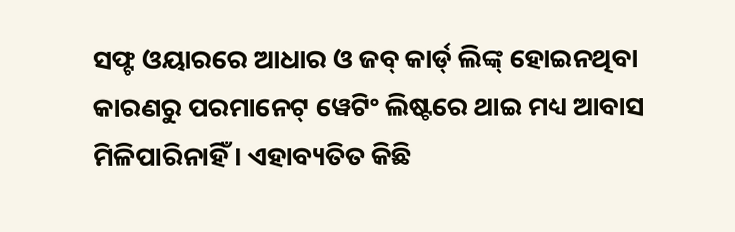ସଫ୍ଟ ଓୟାରରେ ଆଧାର ଓ ଜବ୍ କାର୍ଡ୍ ଲିଙ୍କ୍ ହୋଇନଥିବା କାରଣରୁ ପରମାନେଟ୍ ୱେଟିଂ ଲିଷ୍ଟରେ ଥାଇ ମଧ୍ୟ ଆବାସ ମିଳିପାରିନାହିଁ । ଏହାବ୍ୟତିତ କିଛି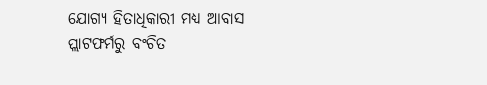ଯୋଗ୍ୟ ହିତାଧିକାରୀ ମଧ୍ୟ ଆବାସ ପ୍ଲାଟଫର୍ମରୁ ବଂଚିତ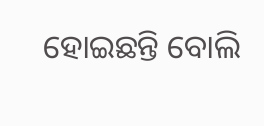ହୋଇଛନ୍ତି ବୋଲି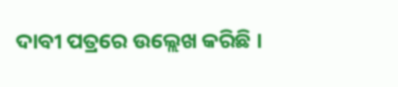ଦାବୀ ପତ୍ରରେ ଉଲ୍ଲେଖ କରିଛି ।